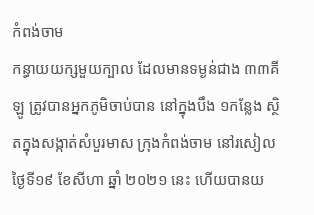កំពង់ចាម
កន្ធាយយក្សមួយក្បាល ដែលមានទម្ងន់ជាង ៣៣គីឡូ ត្រូវបានអ្នកភូមិចាប់បាន នៅក្នុងបឹង ១កន្លែង ស្ថិតក្នុងសង្កាត់សំបួរមាស ក្រុងកំពង់ចាម នៅរសៀលថ្ងៃទី១៩ ខែសីហា ឆ្នាំ ២០២១ នេះ ហើយបានយ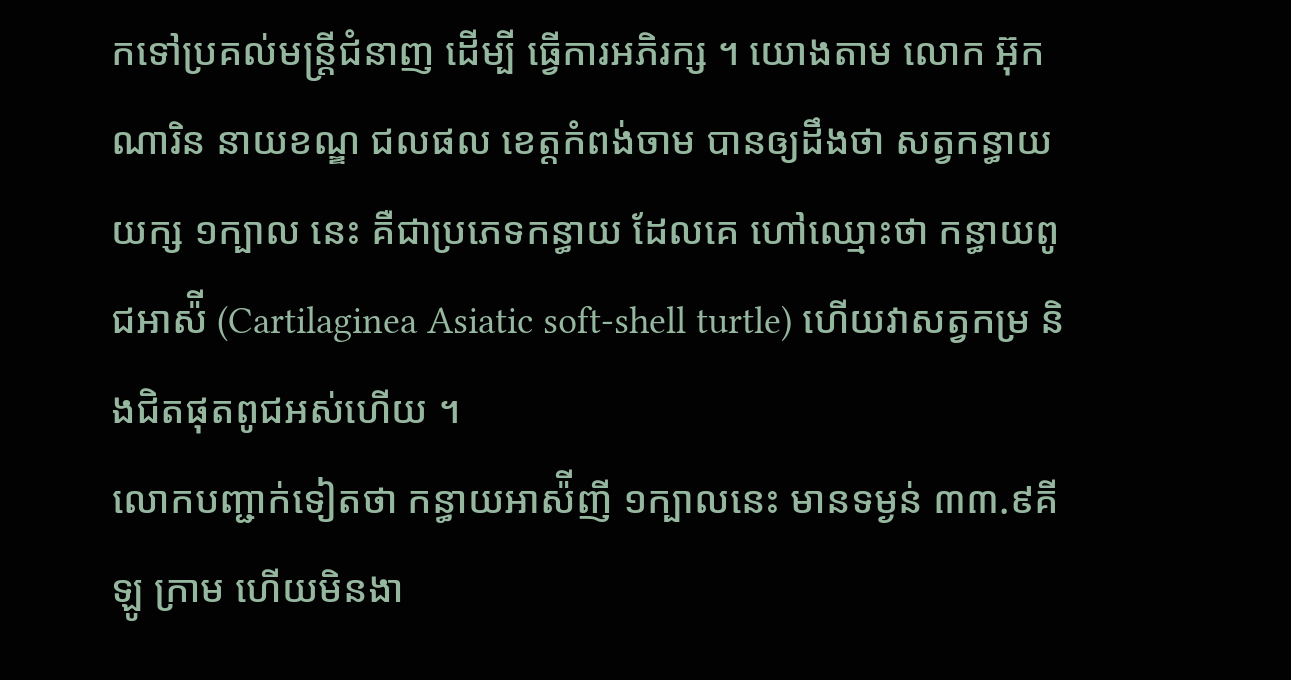កទៅប្រគល់មន្ត្រីជំនាញ ដើម្បី ធ្វើការអភិរក្ស ។ យោងតាម លោក អ៊ុក ណារិន នាយខណ្ឌ ជលផល ខេត្តកំពង់ចាម បានឲ្យដឹងថា សត្វកន្ធាយយក្ស ១ក្បាល នេះ គឺជាប្រភេទកន្ធាយ ដែលគេ ហៅឈ្មោះថា កន្ធាយពូជអាស៉ី (Cartilaginea Asiatic soft-shell turtle) ហើយវាសត្វកម្រ និងជិតផុតពូជអស់ហើយ ។
លោកបញ្ជាក់ទៀតថា កន្ធាយអាស៉ីញី ១ក្បាលនេះ មានទម្ងន់ ៣៣.៩គីឡូ ក្រាម ហើយមិនងា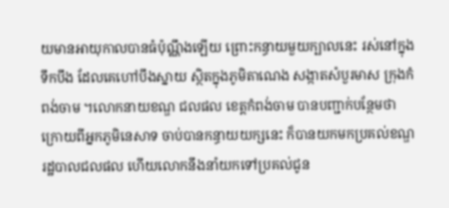យមានអាយុកាលបានធំប៉ុណ្ណឹងឡើយ ព្រោះកន្ធាយមួយក្បាលនេះ រស់នៅក្នុងទឹកបឹង ដែលគេហៅបឹងស្នាយ ស្ថិតក្នុងភូមិតាណេង សង្កាតសំបួរមាស ក្រុងកំពង់ចាម ។លោកនាយខណ្ឌ ជលផល ខេត្តកំពង់ចាម បានបញ្ជាក់បន្ថែមថា ក្រោយពីអ្នកភូមិនេសាទ ចាប់បានកន្ធាយយក្សនេះ ក៏បានយកមកប្រគល់ខណ្ឌរដ្ឋបាលជលផល ហើយលោកនឹងនាំយកទៅប្រគល់ជូន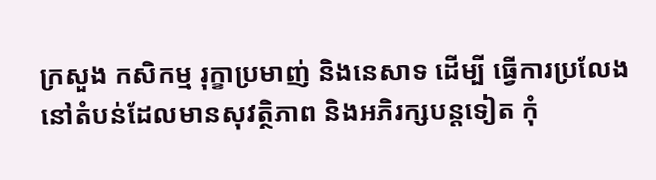ក្រសួង កសិកម្ម រុក្ខាប្រមាញ់ និងនេសាទ ដើម្បី ធ្វើការប្រលែងនៅតំបន់ដែលមានសុវត្ថិភាព និងអភិរក្សបន្តទៀត កុំ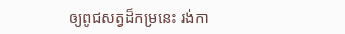ឲ្យពូជសត្វដ៏កម្រនេះ រង់កា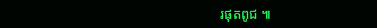រផុតពូជ ៕